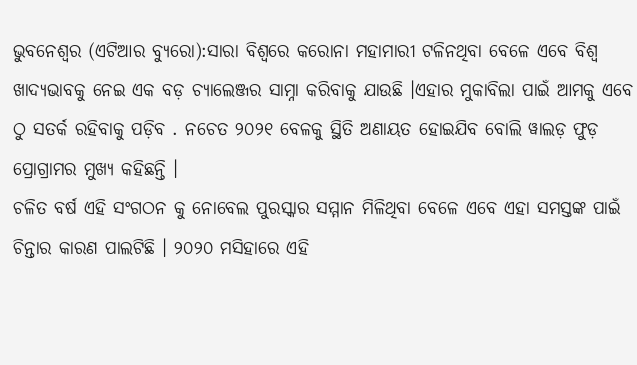ଭୁବନେଶ୍ୱର (ଏଟିଆର ବ୍ୟୁରୋ):ସାରା ବିଶ୍ୱରେ କରୋନା ମହାମାରୀ ଟଳିନଥିବା ବେଳେ ଏବେ ବିଶ୍ୱ ଖାଦ୍ୟଭାବକୁ ନେଇ ଏକ ବଡ଼ ଚ୍ୟାଲେଞ୍ଜର ସାମ୍ନା କରିବାକୁ ଯାଉଛି ।ଏହାର ମୁକାବିଲା ପାଇଁ ଆମକୁ ଏବେ ଠୁ ସତର୍କ ରହିବାକୁ ପଡ଼ିବ . ନଚେତ ୨୦୨୧ ବେଳକୁ ସ୍ଥିତି ଅଣାୟତ ହୋଇଯିବ ବୋଲି ୱାଲଡ଼ ଫୁଡ଼ ପ୍ରୋଗ୍ରାମର ମୁଖ୍ୟ କହିଛନ୍ତି ।
ଚଳିତ ବର୍ଷ ଏହି ସଂଗଠନ କୁ ନୋବେଲ ପୁରସ୍କାର ସମ୍ମାନ ମିଳିଥିବା ବେଳେ ଏବେ ଏହା ସମସ୍ତଙ୍କ ପାଇଁ ଚିନ୍ତାର କାରଣ ପାଲଟିଛି । ୨୦୨୦ ମସିହାରେ ଏହି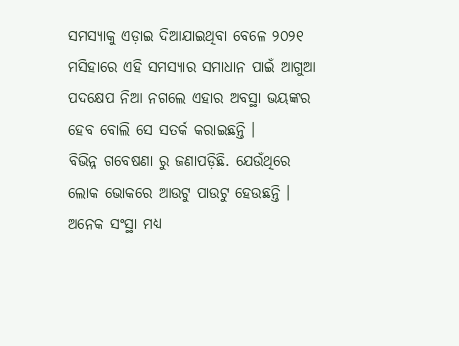ସମସ୍ୟାକୁ ଏଡ଼ାଇ ଦିଆଯାଇଥିବା ବେଳେ ୨୦୨୧ ମସିହାରେ ଏହି ସମସ୍ୟାର ସମାଧାନ ପାଇଁ ଆଗୁଆ ପଦକ୍ଷେପ ନିଆ ନଗଲେ ଏହାର ଅବସ୍ଥା ଭୟଙ୍କର ହେବ ବୋଲି ସେ ସତର୍କ କରାଇଛନ୍ତି ।
ବିଭିନ୍ନ ଗବେଷଣା ରୁ ଜଣାପଡ଼ିଛି. ଯେଉଁଥିରେ ଲୋକ ଭୋକରେ ଆଉଟୁ ପାଉଟୁ ହେଉଛନ୍ତି । ଅନେକ ସଂସ୍ଥା ମଧ୍ୟ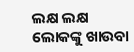ଲକ୍ଷ ଲକ୍ଷ ଲୋକଙ୍କୁ ଖାଉବା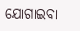ଯୋଗାଇବା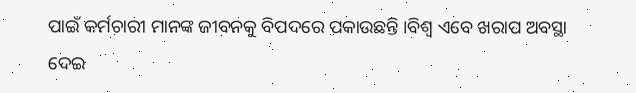ପାଇଁ କର୍ମଚାରୀ ମାନଙ୍କ ଜୀବନକୁ ବିପଦରେ ପକାଉଛନ୍ତି ।ବିଶ୍ୱ ଏବେ ଖରାପ ଅବସ୍ଥା ଦେଇ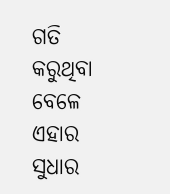ଗତି କରୁଥିବା ବେଳେ ଏହାର ସୁଧାର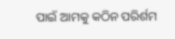ପାଇଁ ଆମକୁ କଠିନ ପରିର୍ଶମ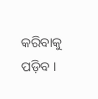କରିବାକୁ ପଡ଼ିବ ।